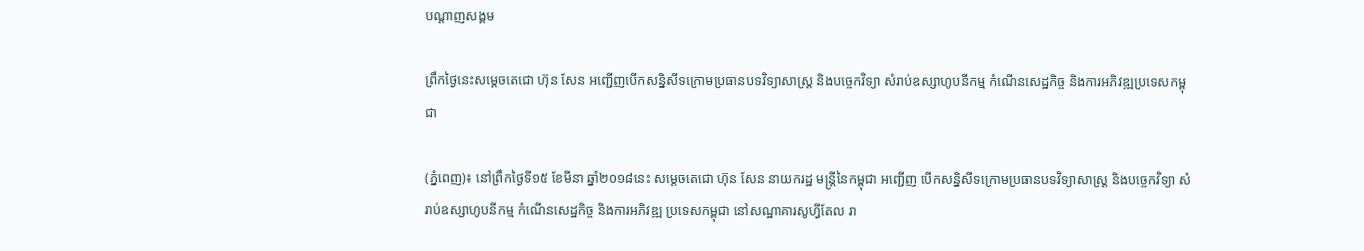បណ្តាញសង្គម

ព្រឹកថ្ងៃនេះសម្តេចតេជោ ហ៊ុន សែន អញ្ជើញបើកសន្និសីទក្រោមប្រធានបទវិទ្យាសាស្រ្ត និងបច្ចេកវិទ្យា សំរាប់ឧស្សាហូបនីកម្ម កំណើនសេដ្ឋកិច្ច និងការអភិវឌ្ឍប្រទេសកម្ពុជា

(ភ្នំពេញ)៖ នៅព្រឹកថ្ងៃទី១៥ ខែមីនា ឆ្នាំ២០១៨នេះ សម្តេចតេជោ ហ៊ុន សែន នាយករដ្ឋ មន្រ្តីនៃកម្ពុជា អញ្ជើញ បើកសន្និសីទក្រោមប្រធានបទវិទ្យាសាស្រ្ត និងបច្ចេកវិទ្យា សំរាប់ឧស្សាហូបនីកម្ម កំណើនសេដ្ឋកិច្ច និងការអភិវឌ្ឍ ប្រទេសកម្ពុជា នៅសណ្ឋាគារសូហ្វីតែល រា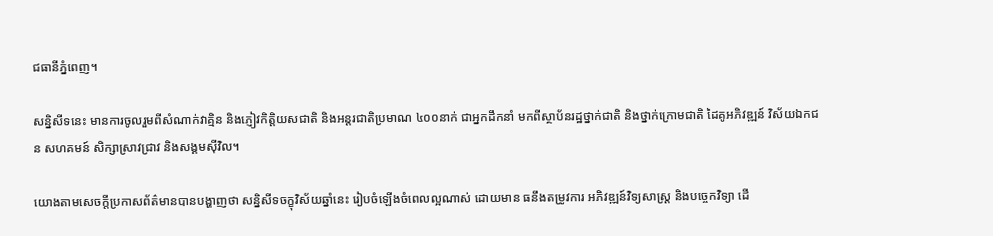ជធានីភ្នំពេញ។

សន្និសីទនេះ មានការចូលរួមពីសំណាក់វាគ្មិន និងភ្ញៀវកិត្តិយសជាតិ និងអន្តរជាតិប្រមាណ ៤០០នាក់ ជាអ្នកដឹកនាំ មកពីស្ថាប័នរដ្ឋថ្នាក់ជាតិ និងថ្នាក់ក្រោមជាតិ ដៃគូអភិវឌ្ឍន៍ វិស័យឯកជន សហគមន៍ សិក្សាស្រាវជ្រាវ និងសង្គមស៊ីវិល។

យោងតាមសេចក្តីប្រកាសព័ត៌មានបានបង្ហាញថា សន្និសីទចក្ខុវិស័យឆ្នាំនេះ រៀបចំឡើងចំពេលល្អណាស់ ដោយមាន ធនឹងតម្រូវការ អភិវឌ្ឍន៍វិទ្យសាស្រ្ត និងបច្ចេកវិទ្យា ដើ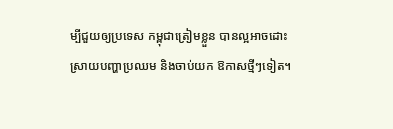ម្បីជួយឲ្យប្រទេស កម្ពុជាត្រៀមខ្លួន បានល្អអាចដោះ ស្រាយបញ្ហាប្រឈម និងចាប់យក ឱកាសថ្មីៗទៀត។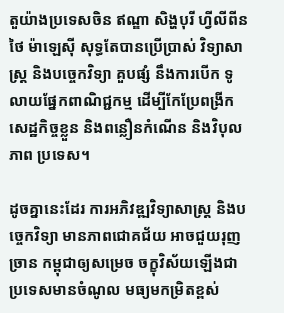តួយ៉ាងប្រទេសចិន ឥណ្ឌា សិង្ហបុរី ហ្វីលីពីន ថៃ ម៉ាឡេស៊ី សុទ្ធតែបានប្រើប្រាស់ វិទ្យាសាស្រ្ត និងបច្ចេកវិទ្យា គួបផ្សំ នឹងការបើក ទូលាយផ្នែកពាណិជ្ជកម្ម ដើម្បីកែប្រែពង្រីកសេដ្ឋកិច្ចខ្លួន និងពន្លឿនកំណើន និងវិបុលភាព ប្រទេស។

ដូចគ្នានេះដែរ ការអភិវឌ្ឍវិទ្យាសាស្ត្រ និងបច្ចេកវិទ្យា មានភាពជោគជ័យ អាចជួយរុញច្រាន កម្ពុជាឲ្យសម្រេច ចក្ខុវិស័យឡើងជា ប្រទេសមានចំណូល មធ្យមកម្រិតខ្ពស់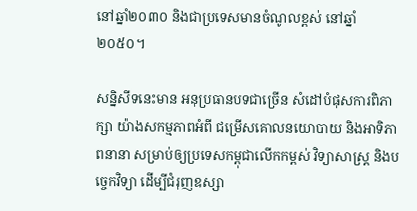នៅឆ្នាំ២០៣០ និងជាប្រទេសមានចំណូលខ្ពស់ នៅឆ្នាំ២០៥០។

សន្និសីទនេះមាន អនុប្រធានបទជាច្រើន សំដៅបំផុសការពិភាក្សា យ៉ាងសកម្មភាពអំពី ជម្រើសគោលនយោបាយ និងអាទិភាពនានា សម្រាប់ឲ្យប្រទេសកម្ពុជាលើកកម្ពស់ វិទ្យាសាស្រ្ត និងបច្ចេកវិទ្យា ដើម្បីជំរុញឧស្សា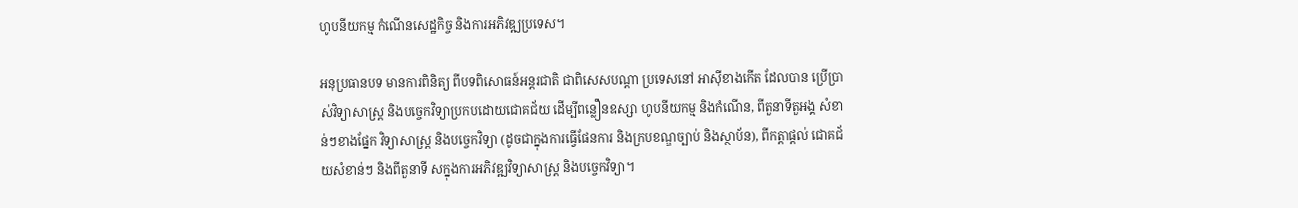ហូបនីយកម្ម កំណើនសេដ្ឋកិច្ច និងការអភិវឌ្ឍប្រទេស។

អនុប្រធានបទ មានការពិនិត្យ ពីបទពិសោធន៍អន្តរជាតិ ជាពិសេសបណ្តា ប្រទេសនៅ អាស៊ីខាងកើត ដែលបាន ប្រើប្រាស់វិទ្យាសាស្ត្រ និងបច្ចេកវិទ្យាប្រកបដោយជោគជ័យ ដើម្បីពន្លឿនឧស្សា ហូបនីយកម្ម និងកំណើន, ពីតួនាទីតួអង្គ សំខាន់ៗខាងផ្នែក វិទ្យាសាស្រ្ត និងបច្ចេកវិទ្យា (ដូចជាក្នុងការធ្វើផែនការ និងក្របខណ្ឌច្បាប់ និងស្ថាប័ន), ពីកត្តាផ្តល់ ជោគជ័យសំខាន់ៗ និងពីតួនាទី សក្នុងការអភិវឌ្ឍវិទ្យាសាស្រ្ត និងបច្ចេកវិទ្យា។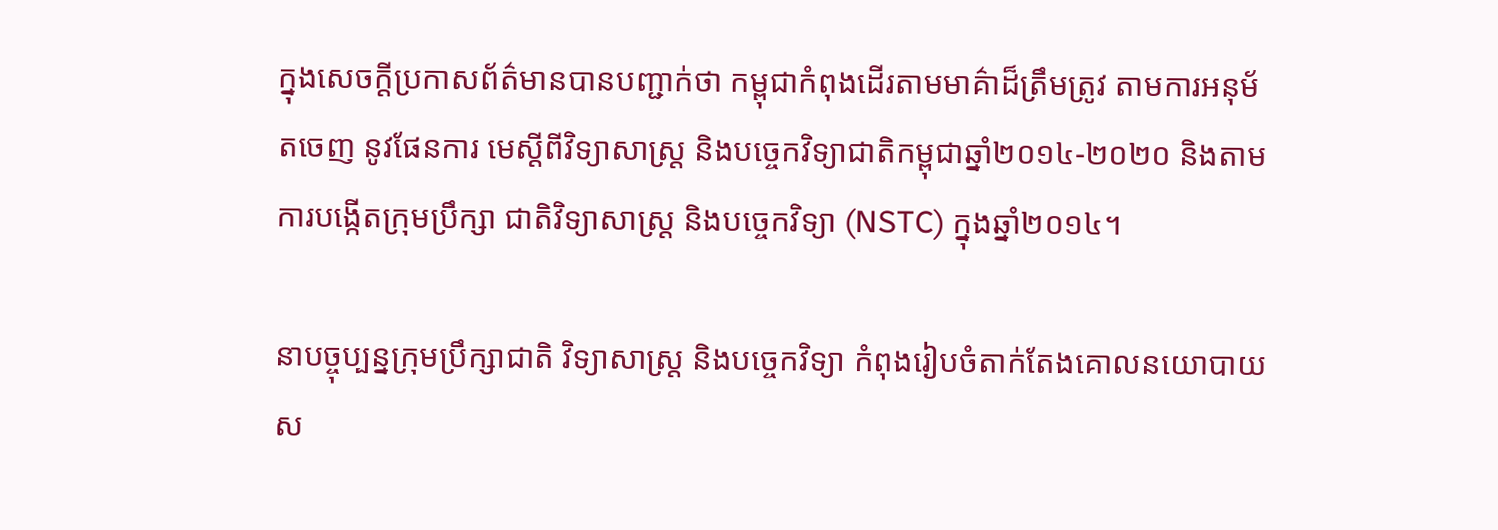ក្នុងសេចក្តីប្រកាសព័ត៌មានបានបញ្ជាក់ថា កម្ពុជាកំពុងដើរតាមមាគ៌ាដ៏ត្រឹមត្រូវ តាមការអនុម័តចេញ នូវផែនការ មេស្តីពីវិទ្យាសាស្ត្រ និងបច្ចេកវិទ្យាជាតិកម្ពុជាឆ្នាំ២០១៤-២០២០ និងតាមការបង្កើតក្រុមប្រឹក្សា ជាតិវិទ្យាសាស្ត្រ និងបច្ចេកវិទ្យា (NSTC) ក្នុងឆ្នាំ២០១៤។

នាបច្ចុប្បន្នក្រុមប្រឹក្សាជាតិ វិទ្យាសាស្ត្រ និងបច្ចេកវិទ្យា កំពុងរៀបចំតាក់តែងគោលនយោបាយស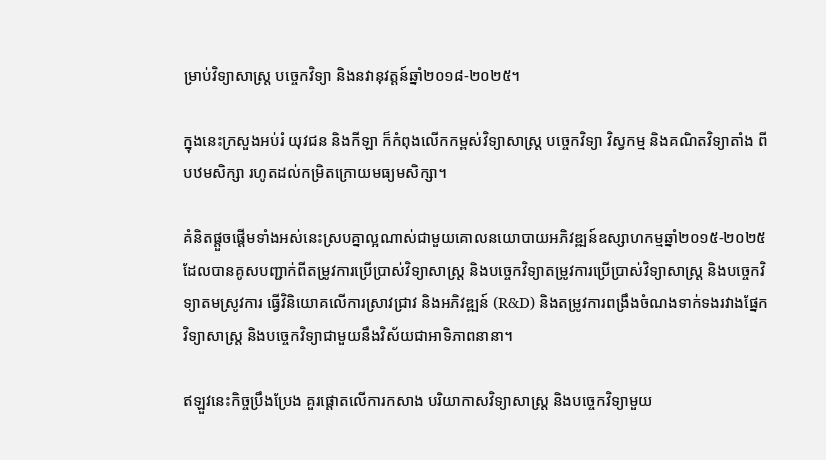ម្រាប់វិទ្យាសាស្ត្រ បច្ចេកវិទ្យា និងនវានុវត្តន៍ឆ្នាំ២០១៨-២០២៥។

ក្នុងនេះក្រសួងអប់រំ យុវជន និងកីឡា ក៏កំពុងលើកកម្ពស់វិទ្យាសាស្ត្រ បច្ចេកវិទ្យា វិស្វកម្ម និងគណិតវិទ្យាតាំង ពីបឋមសិក្សា រហូតដល់កម្រិតក្រោយមធ្យមសិក្សា។

គំនិតផ្តួចផ្តើមទាំងអស់នេះស្របគ្នាល្អណាស់ជាមួយគោលនយោបាយអភិវឌ្ឍន៍ឧស្សាហកម្មឆ្នាំ២០១៥-២០២៥ ដែលបានគូសបញ្ជាក់ពីតម្រូវការប្រើប្រាស់វិទ្យាសាស្ត្រ និងបច្ចេកវិទ្យាតម្រូវការប្រើប្រាស់វិទ្យាសាស្ត្រ និងបច្ចេកវិទ្យាតមស្រូវការ ធ្វើវិនិយោគលើការស្រាវជ្រាវ និងអភិវឌ្ឍន៍ (R&D) និងតម្រូវការពង្រឹងចំណងទាក់ទងរវាងផ្នែកវិទ្យាសាស្ត្រ និងបច្ចេកវិទ្យាជាមួយនឹងវិស័យជាអាទិភាពនានា។

ឥឡួវនេះកិច្ចប្រឹងប្រែង គួរផ្តោតលើការកសាង បរិយាកាសវិទ្យាសាស្ត្រ និងបច្ចេកវិទ្យាមួយ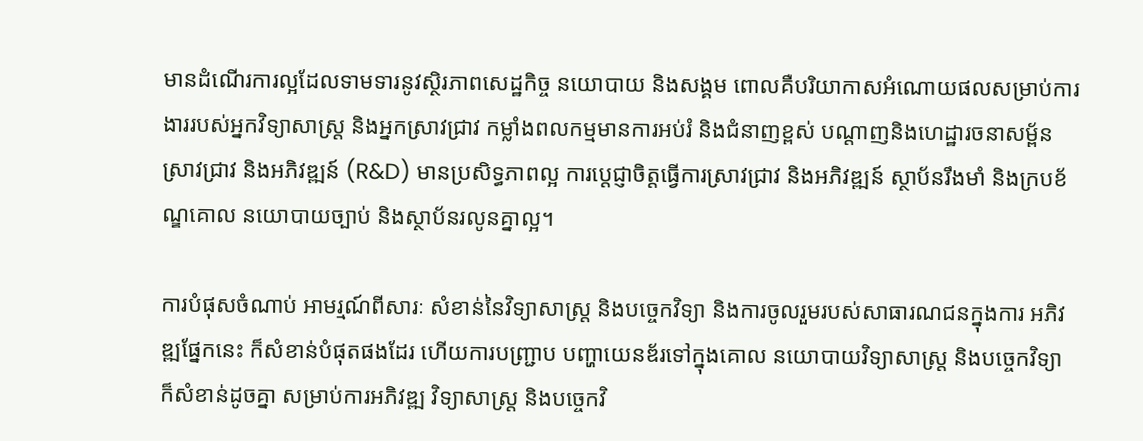មានដំណើរការល្អដែលទាមទារនូវស្ថិរភាពសេដ្ឋកិច្ច នយោបាយ និងសង្គម ពោលគឺបរិយាកាសអំណោយផលសម្រាប់ការងាររបស់អ្នកវិទ្យាសាស្ត្រ និងអ្នកស្រាវជ្រាវ កម្លាំងពលកម្មមានការអប់រំ និងជំនាញខ្ពស់ បណ្តាញនិងហេដ្ឋារចនាសម្ព័ន ស្រាវជ្រាវ និងអភិវឌ្ឍន៍ (R&D) មានប្រសិទ្ធភាពល្អ ការប្តេជ្ញាចិត្តធ្វើការស្រាវជ្រាវ និងអភិវឌ្ឍន៍ ស្ថាប័នរឹងមាំ និងក្របខ័ណ្ឌគោល នយោបាយច្បាប់ និងស្ថាប័នរលូនគ្នាល្អ។

ការបំផុសចំណាប់ អាមរ្មណ៍ពីសារៈ សំខាន់នៃវិទ្យាសាស្ត្រ និងបច្ចេកវិទ្យា និងការចូលរួមរបស់សាធារណជនក្នុងការ អភិវឌ្ឍផ្នែកនេះ ក៏សំខាន់បំផុតផងដែរ ហើយការបញ្ជ្រាប បញ្ហាយេនឌ័រទៅក្នុងគោល នយោបាយវិទ្យាសាស្ត្រ និងបច្ចេកវិទ្យា ក៏សំខាន់ដូចគ្នា សម្រាប់ការអភិវឌ្ឍ វិទ្យាសាស្ត្រ និងបច្ចេកវិ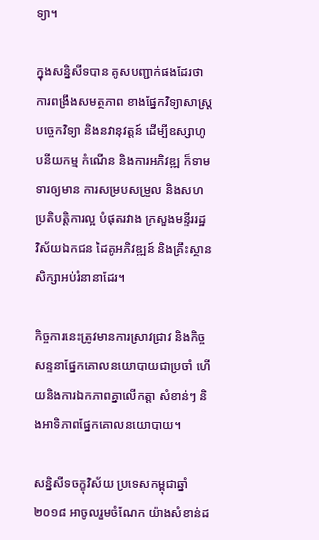ទ្យា។

ក្នុងសន្និសីទបាន គូសបញ្ជាក់ផងដែរថា ការពង្រឹងសមត្ថភាព ខាងផ្នែកវិទ្យាសាស្ត្រ បច្ចេកវិទ្យា និងនវានុវត្តន៍ ដើម្បីឧស្សាហូបនីយកម្ម កំណើន និងការអភិវឌ្ឍ ក៏ទាមទារឲ្យមាន ការសម្របសម្រួល និងសហប្រតិបត្តិការល្អ បំផុតរវាង ក្រសួងមន្ទីររដ្ឋ វិស័យឯកជន ដៃគូអភិវឌ្ឍន៍ និងគ្រឹះស្ថាន សិក្សាអប់រំនានាដែរ។

កិច្ចការនេះត្រូវមានការស្រាវជ្រាវ និងកិច្ចសន្ទនាផ្នែកគោលនយោបាយជាប្រចាំ ហើយនិងការឯកភាពគ្នាលើកត្តា សំខាន់ៗ និងអាទិភាពផ្នែកគោលនយោបាយ។

សន្និសីទចក្ខុវិស័យ ប្រទេសកម្ពុជាឆ្នាំ២០១៨ អាចូលរួមចំណែក យ៉ាងសំខាន់ដ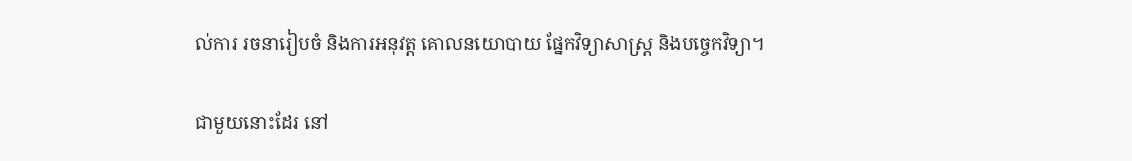ល់ការ រចនារៀបចំ និងការអនុវត្ត គោលនយោបាយ ផ្នែកវិទ្យាសាស្ត្រ និងបច្ចេកវិទ្យា។

ជាមួយនោះដែរ នៅ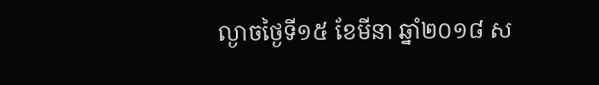ល្ងាចថ្ងៃទី១៥ ខែមីនា ឆ្នាំ២០១៨ ស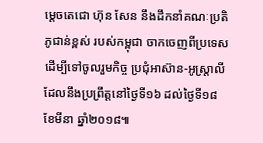ម្តេចតេជោ ហ៊ុន សែន នឹងដឹកនាំគណៈប្រតិភូជាន់ខ្ពស់ របស់កម្ពុជា ចាកចេញពីប្រទេស ដើម្បីទៅចូលរួមកិច្ច ប្រជុំអាស៊ាន-អូស្ត្រាលី ដែលនឹងប្រព្រឹត្តនៅថ្ងៃទី១៦ ដល់ថ្ងៃទី១៨ ខែមីនា ឆ្នាំ២០១៨៕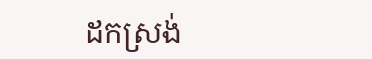ដកស្រង់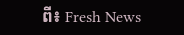ពី៖ Fresh News